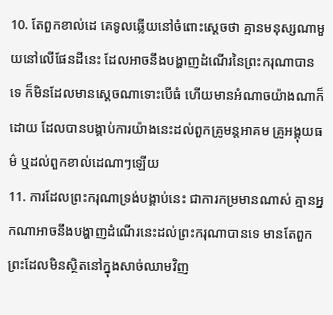10. តែពួកខាល់ដេ គេទូលឆ្លើយនៅចំពោះស្តេចថា គ្មានមនុស្សណាមួយនៅលើផែនដីនេះ ដែលអាចនឹងបង្ហាញដំណើរនៃព្រះករុណាបានទេ ក៏មិនដែលមានស្តេចណាទោះបើធំ ហើយមានអំណាចយ៉ាងណាក៏ដោយ ដែលបានបង្គាប់ការយ៉ាងនេះដល់ពួកគ្រូមន្តអាគម គ្រូអង្គុយធម៌ ឬដល់ពួកខាល់ដេណាៗឡើយ
11. ការដែលព្រះករុណាទ្រង់បង្គាប់នេះ ជាការកម្រមានណាស់ គ្មានអ្នកណាអាចនឹងបង្ហាញដំណើរនេះដល់ព្រះករុណាបានទេ មានតែពួកព្រះដែលមិនស្ថិតនៅក្នុងសាច់ឈាមវិញ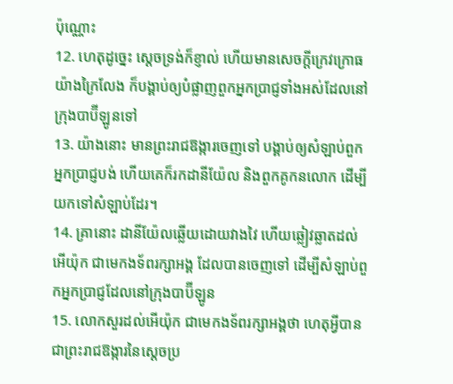ប៉ុណ្ណោះ
12. ហេតុដូច្នេះ ស្តេចទ្រង់ក៏ខ្ញាល់ ហើយមានសេចក្ដីក្រេវក្រោធយ៉ាងក្រៃលែង ក៏បង្គាប់ឲ្យបំផ្លាញពួកអ្នកប្រាជ្ញទាំងអស់ដែលនៅក្រុងបាប៊ីឡូនទៅ
13. យ៉ាងនោះ មានព្រះរាជឱង្ការចេញទៅ បង្គាប់ឲ្យសំឡាប់ពួកអ្នកប្រាជ្ញបង់ ហើយគេក៏រកដានីយ៉ែល និងពួកគូកនលោក ដើម្បីយកទៅសំឡាប់ដែរ។
14. គ្រានោះ ដានីយ៉ែលឆ្លើយដោយវាងវៃ ហើយឆ្លៀវឆ្លាតដល់អើយ៉ុក ជាមេកងទ័ពរក្សាអង្គ ដែលបានចេញទៅ ដើម្បីសំឡាប់ពួកអ្នកប្រាជ្ញដែលនៅក្រុងបាប៊ីឡូន
15. លោកសួរដល់អើយ៉ុក ជាមេកងទ័ពរក្សាអង្គថា ហេតុអ្វីបានជាព្រះរាជឱង្ការនៃស្តេចប្រ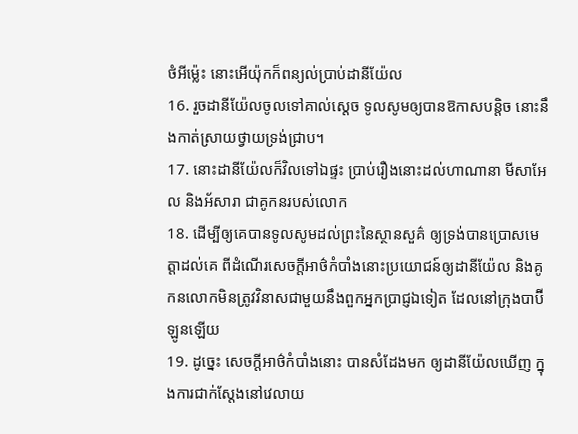ថំអីម៉្លេះ នោះអើយ៉ុកក៏ពន្យល់ប្រាប់ដានីយ៉ែល
16. រួចដានីយ៉ែលចូលទៅគាល់ស្តេច ទូលសូមឲ្យបានឱកាសបន្តិច នោះនឹងកាត់ស្រាយថ្វាយទ្រង់ជ្រាប។
17. នោះដានីយ៉ែលក៏វិលទៅឯផ្ទះ ប្រាប់រឿងនោះដល់ហាណានា មីសាអែល និងអ័សារា ជាគូកនរបស់លោក
18. ដើម្បីឲ្យគេបានទូលសូមដល់ព្រះនៃស្ថានសួគ៌ ឲ្យទ្រង់បានប្រោសមេត្តាដល់គេ ពីដំណើរសេចក្ដីអាថ៌កំបាំងនោះប្រយោជន៍ឲ្យដានីយ៉ែល និងគូកនលោកមិនត្រូវវិនាសជាមួយនឹងពួកអ្នកប្រាជ្ញឯទៀត ដែលនៅក្រុងបាប៊ីឡូនឡើយ
19. ដូច្នេះ សេចក្ដីអាថ៌កំបាំងនោះ បានសំដែងមក ឲ្យដានីយ៉ែលឃើញ ក្នុងការជាក់ស្តែងនៅវេលាយ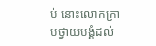ប់ នោះលោកក្រាបថ្វាយបង្គំដល់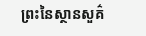ព្រះនៃស្ថានសួគ៌